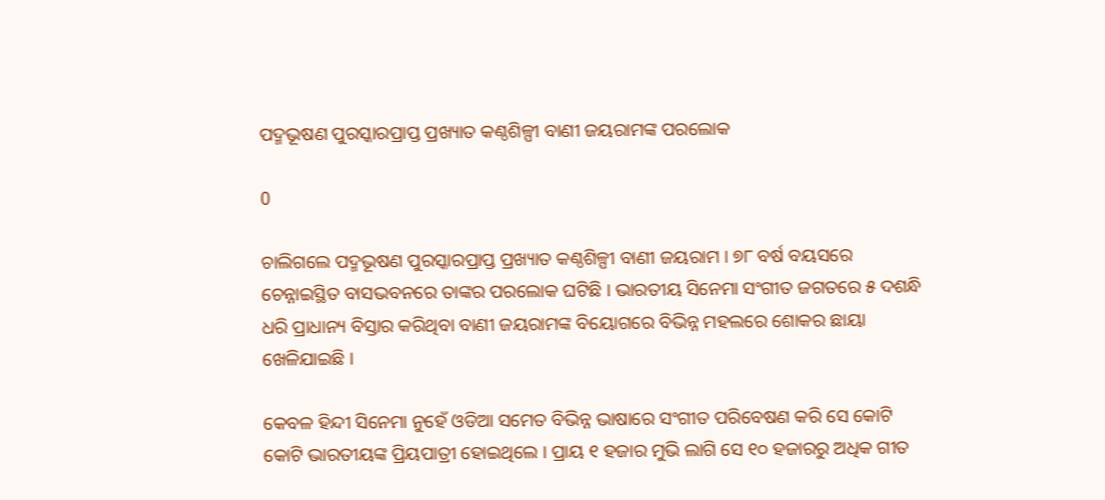ପଦ୍ମଭୂଷଣ ପୁରସ୍କାରପ୍ରାପ୍ତ ପ୍ରଖ୍ୟାତ କଣ୍ଠଶିଳ୍ପୀ ବାଣୀ ଜୟରାମଙ୍କ ପରଲୋକ

0

ଚାଲିଗଲେ ପଦ୍ମଭୂଷଣ ପୁରସ୍କାରପ୍ରାପ୍ତ ପ୍ରଖ୍ୟାତ କଣ୍ଠଶିଳ୍ପୀ ବାଣୀ ଜୟରାମ । ୭୮ ବର୍ଷ ବୟସରେ ଚେନ୍ନାଇସ୍ଥିତ ବାସଭବନରେ ତାଙ୍କର ପରଲୋକ ଘଟିଛି । ଭାରତୀୟ ସିନେମା ସଂଗୀତ ଜଗତରେ ୫ ଦଶନ୍ଧି ଧରି ପ୍ରାଧାନ୍ୟ ବିସ୍ତାର କରିଥିବା ବାଣୀ ଜୟରାମଙ୍କ ବିୟୋଗରେ ବିଭିନ୍ନ ମହଲରେ ଶୋକର ଛାୟା ଖେଳିଯାଇଛି ।

କେବଳ ହିନ୍ଦୀ ସିନେମା ନୁହେଁ ଓଡିଆ ସମେତ ବିଭିନ୍ନ ଭାଷାରେ ସଂଗୀତ ପରିବେଷଣ କରି ସେ କୋଟି କୋଟି ଭାରତୀୟଙ୍କ ପ୍ରିୟପାତ୍ରୀ ହୋଇଥିଲେ । ପ୍ରାୟ ୧ ହଜାର ମୁଭି ଲାଗି ସେ ୧୦ ହଜାରରୁ ଅଧିକ ଗୀତ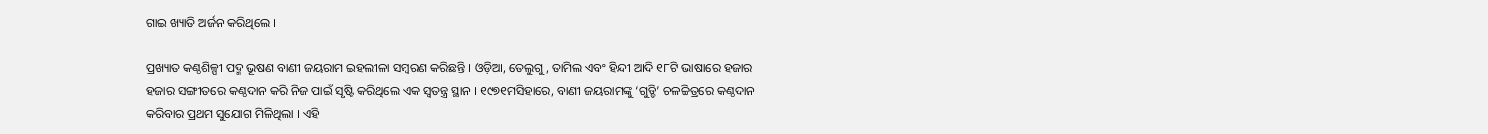ଗାଇ ଖ୍ୟାତି ଅର୍ଜନ କରିଥିଲେ ।

ପ୍ରଖ୍ୟାତ କଣ୍ଠଶିଳ୍ପୀ ପଦ୍ମ ଭୂଷଣ ବାଣୀ ଜୟରାମ ଇହଲୀଳା ସମ୍ବରଣ କରିଛନ୍ତି । ଓଡ଼ିଆ, ତେଲୁଗୁ, ତାମିଲ ଏବଂ ହିନ୍ଦୀ ଆଦି ୧୮ଟି ଭାଷାରେ ହଜାର ହଜାର ସଙ୍ଗୀତରେ କଣ୍ଠଦାନ କରି ନିଜ ପାଇଁ ସୃଷ୍ଟି କରିଥିଲେ ଏକ ସ୍ବତନ୍ତ୍ର ସ୍ଥାନ । ୧୯୭୧ମସିହାରେ, ବାଣୀ ଜୟରାମଙ୍କୁ ‘ଗୁଡ୍ଡି’ ଚଳଚ୍ଚିତ୍ରରେ କଣ୍ଠଦାନ କରିବାର ପ୍ରଥମ ସୁଯୋଗ ମିଳିଥିଲା । ଏହି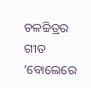ଚଳଚ୍ଚିତ୍ରର ଗୀତ ‘ବୋଲେରେ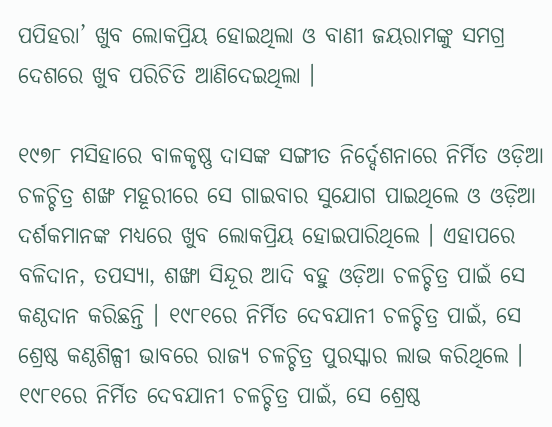ପପିହରା’ ଖୁବ ଲୋକପ୍ରିୟ ହୋଇଥିଲା ଓ ବାଣୀ ଜୟରାମଙ୍କୁ ସମଗ୍ର ଦେଶରେ ଖୁବ ପରିଚିତି ଆଣିଦେଇଥିଲା ।

୧୯୭୮ ମସିହାରେ ବାଳକୃଷ୍ଣ ଦାସଙ୍କ ସଙ୍ଗୀତ ନିର୍ଦ୍ଦେଶନାରେ ନିର୍ମିତ ଓଡ଼ିଆ ଚଳଚ୍ଚିତ୍ର ଶଙ୍ଖ ମହୂରୀରେ ସେ ଗାଇବାର ସୁଯୋଗ ପାଇଥିଲେ ଓ ଓଡ଼ିଆ ଦର୍ଶକମାନଙ୍କ ମଧ୍ୟରେ ଖୁବ ଲୋକପ୍ରିୟ ହୋଇପାରିଥିଲେ । ଏହାପରେ ବଳିଦାନ, ତପସ୍ୟା, ଶଙ୍ଖା ସିନ୍ଦୂର ଆଦି ବହୁ ଓଡ଼ିଆ ଚଳଚ୍ଚିତ୍ର ପାଇଁ ସେ କଣ୍ଠଦାନ କରିଛନ୍ତି । ୧୯୮୧ରେ ନିର୍ମିତ ଦେବଯାନୀ ଚଳଚ୍ଚିତ୍ର ପାଇଁ, ସେ ଶ୍ରେଷ୍ଠ କଣ୍ଠଶିଳ୍ପୀ ଭାବରେ ରାଜ୍ୟ ଚଳଚ୍ଚିତ୍ର ପୁରସ୍କାର ଲାଭ କରିଥିଲେ । ୧୯୮୧ରେ ନିର୍ମିତ ଦେବଯାନୀ ଚଳଚ୍ଚିତ୍ର ପାଇଁ, ସେ ଶ୍ରେଷ୍ଠ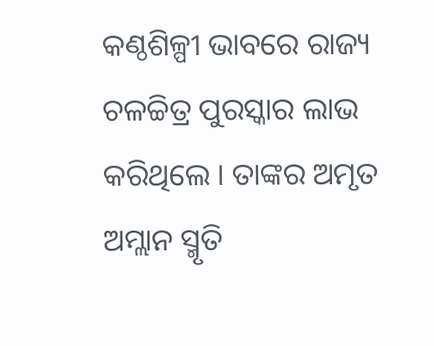କଣ୍ଠଶିଳ୍ପୀ ଭାବରେ ରାଜ୍ୟ ଚଳଚ୍ଚିତ୍ର ପୁରସ୍କାର ଲାଭ କରିଥିଲେ । ତାଙ୍କର ଅମୃତ ଅମ୍ଲାନ ସ୍ମୃତି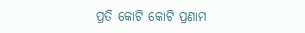ପ୍ରତି କୋଟି କୋଟି ପ୍ରଣାମ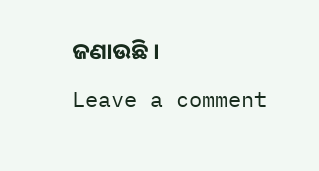ଜଣାଉଛି ।

Leave a comment